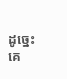ដូច្នេះ គេ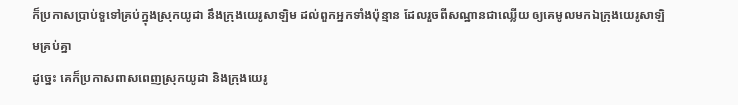ក៏ប្រកាសប្រាប់ទួទៅគ្រប់ក្នុងស្រុកយូដា នឹងក្រុងយេរូសាឡិម ដល់ពួកអ្នកទាំងប៉ុន្មាន ដែលរួចពីសណ្ឋានជាឈ្លើយ ឲ្យគេមូលមកឯក្រុងយេរូសាឡិមគ្រប់គ្នា
ដូច្នេះ គេក៏ប្រកាសពាសពេញស្រុកយូដា និងក្រុងយេរូ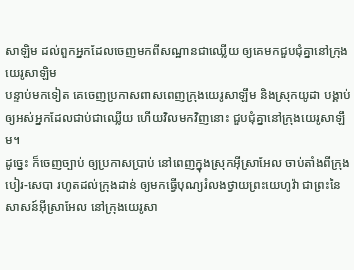សាឡិម ដល់ពួកអ្នកដែលចេញមកពីសណ្ឋានជាឈ្លើយ ឲ្យគេមកជួបជុំគ្នានៅក្រុងយេរូសាឡិម
បន្ទាប់មកទៀត គេចេញប្រកាសពាសពេញក្រុងយេរូសាឡឹម និងស្រុកយូដា បង្គាប់ឲ្យអស់អ្នកដែលជាប់ជាឈ្លើយ ហើយវិលមកវិញនោះ ជួបជុំគ្នានៅក្រុងយេរូសាឡឹម។
ដូច្នេះ ក៏ចេញច្បាប់ ឲ្យប្រកាសប្រាប់ នៅពេញក្នុងស្រុកអ៊ីស្រាអែល ចាប់តាំងពីក្រុងបៀរ-សេបា រហូតដល់ក្រុងដាន់ ឲ្យមកធ្វើបុណ្យរំលងថ្វាយព្រះយេហូវ៉ា ជាព្រះនៃសាសន៍អ៊ីស្រាអែល នៅក្រុងយេរូសា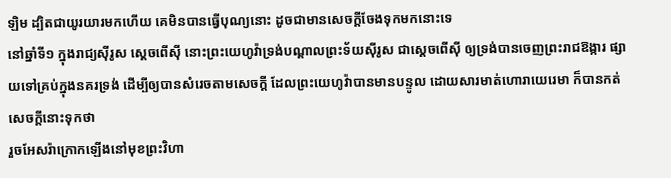ឡិម ដ្បិតជាយូរយារមកហើយ គេមិនបានធ្វើបុណ្យនោះ ដូចជាមានសេចក្ដីចែងទុកមកនោះទេ
នៅឆ្នាំទី១ ក្នុងរាជ្យស៊ីរូស ស្តេចពើស៊ី នោះព្រះយេហូវ៉ាទ្រង់បណ្តាលព្រះទ័យស៊ីរូស ជាស្តេចពើស៊ី ឲ្យទ្រង់បានចេញព្រះរាជឱង្ការ ផ្សាយទៅគ្រប់ក្នុងនគរទ្រង់ ដើម្បីឲ្យបានសំរេចតាមសេចក្ដី ដែលព្រះយេហូវ៉ាបានមានបន្ទូល ដោយសារមាត់ហោរាយេរេមា ក៏បានកត់សេចក្ដីនោះទុកថា
រួចអែសរ៉ាក្រោកឡើងនៅមុខព្រះវិហា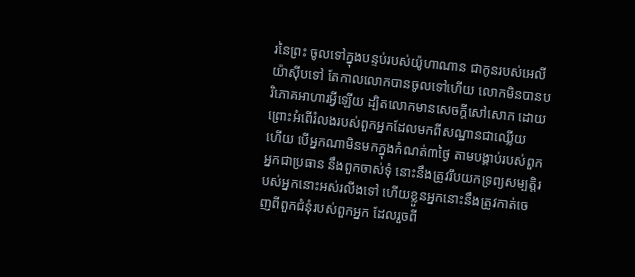រនៃព្រះ ចូលទៅក្នុងបន្ទប់របស់យ៉ូហាណាន ជាកូនរបស់អេលីយ៉ាស៊ីបទៅ តែកាលលោកបានចូលទៅហើយ លោកមិនបានបរិភោគអាហារអ្វីឡើយ ដ្បិតលោកមានសេចក្ដីសៅសោក ដោយព្រោះអំពើរំលងរបស់ពួកអ្នកដែលមកពីសណ្ឋានជាឈ្លើយ
ហើយ បើអ្នកណាមិនមកក្នុងកំណត់៣ថ្ងៃ តាមបង្គាប់របស់ពួកអ្នកជាប្រធាន នឹងពួកចាស់ទុំ នោះនឹងត្រូវរឹបយកទ្រព្យសម្បត្តិរបស់អ្នកនោះអស់រលីងទៅ ហើយខ្លួនអ្នកនោះនឹងត្រូវកាត់ចេញពីពួកជំនុំរបស់ពួកអ្នក ដែលរួចពី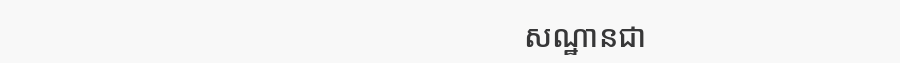សណ្ឋានជា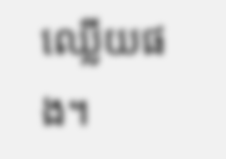ឈ្លើយផង។